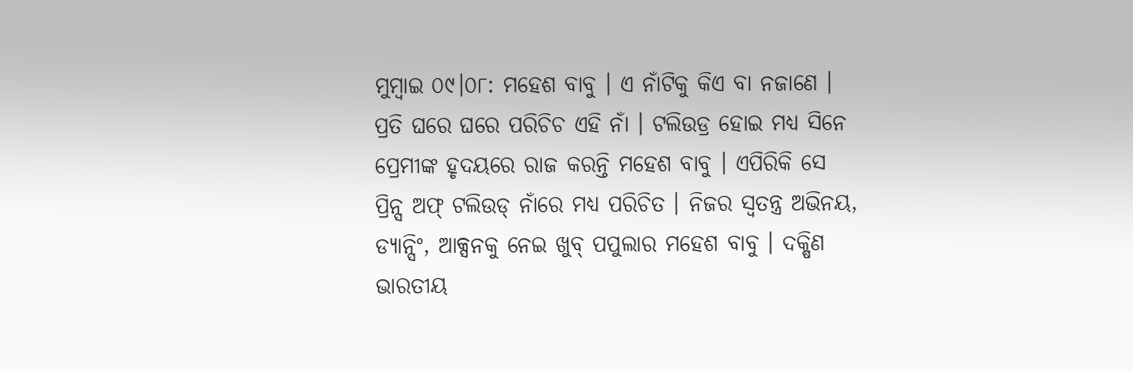ମୁମ୍ବାଇ ୦୯।୦୮: ମହେଶ ବାବୁ । ଏ ନାଁଟିକୁ କିଏ ବା ନଜାଣେ । ପ୍ରତି ଘରେ ଘରେ ପରିଚିଚ ଏହି ନାଁ । ଟଲିଉଡ୍ର ହୋଇ ମଧ୍ୟ ସିନେ ପ୍ରେମୀଙ୍କ ହୃଦୟରେ ରାଜ କରନ୍ତି ମହେଶ ବାବୁ । ଏପିରିକି ସେ ପ୍ରିନ୍ସ ଅଫ୍ ଟଲିଉଡ୍ ନାଁରେ ମଧ୍ୟ ପରିଚିତ । ନିଜର ସ୍ୱତନ୍ତ୍ର ଅଭିନୟ, ଡ୍ୟାନ୍ସିଂ, ଆକ୍ସନକୁ ନେଇ ଖୁବ୍ ପପୁଲାର ମହେଶ ବାବୁ । ଦକ୍ଷିଣ ଭାରତୀୟ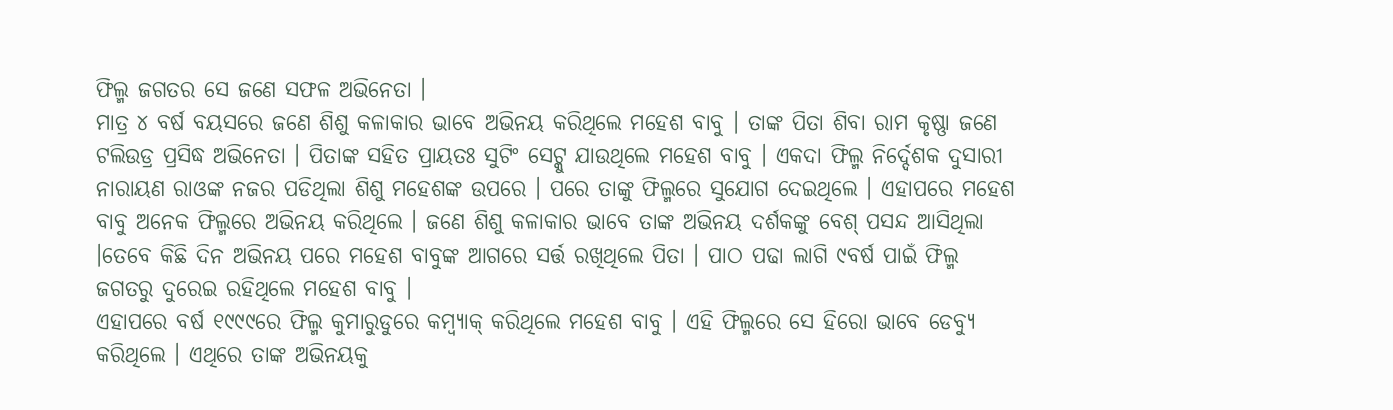ଫିଲ୍ମ ଜଗତର ସେ ଜଣେ ସଫଳ ଅଭିନେତା ।
ମାତ୍ର ୪ ବର୍ଷ ବୟସରେ ଜଣେ ଶିଶୁ କଳାକାର ଭାବେ ଅଭିନୟ କରିଥିଲେ ମହେଶ ବାବୁ । ତାଙ୍କ ପିତା ଶିବା ରାମ କୃଷ୍ଣା ଜଣେ ଟଲିଉଡ୍ର ପ୍ରସିଦ୍ଧ ଅଭିନେତା । ପିତାଙ୍କ ସହିତ ପ୍ରାୟତଃ ସୁଟିଂ ସେଟ୍କୁ ଯାଉଥିଲେ ମହେଶ ବାବୁ । ଏକଦା ଫିଲ୍ମ ନିର୍ଦ୍ଦେଶକ ଦୁସାରୀ ନାରାୟଣ ରାଓଙ୍କ ନଜର ପଡିଥିଲା ଶିଶୁ ମହେଶଙ୍କ ଉପରେ । ପରେ ତାଙ୍କୁ ଫିଲ୍ମରେ ସୁଯୋଗ ଦେଇଥିଲେ । ଏହାପରେ ମହେଶ ବାବୁ ଅନେକ ଫିଲ୍ମରେ ଅଭିନୟ କରିଥିଲେ । ଜଣେ ଶିଶୁ କଳାକାର ଭାବେ ତାଙ୍କ ଅଭିନୟ ଦର୍ଶକଙ୍କୁ ବେଶ୍ ପସନ୍ଦ ଆସିଥିଲା ।ତେବେ କିଛି ଦିନ ଅଭିନୟ ପରେ ମହେଶ ବାବୁଙ୍କ ଆଗରେ ସର୍ତ୍ତ ରଖିଥିଲେ ପିତା । ପାଠ ପଢା ଲାଗି ୯ବର୍ଷ ପାଇଁ ଫିଲ୍ମ ଜଗତରୁ ଦୁରେଇ ରହିଥିଲେ ମହେଶ ବାବୁ ।
ଏହାପରେ ବର୍ଷ ୧୯୯୯ରେ ଫିଲ୍ମ କୁମାରୁଡୁରେ କମ୍ବ୍ୟାକ୍ କରିଥିଲେ ମହେଶ ବାବୁ । ଏହି ଫିଲ୍ମରେ ସେ ହିରୋ ଭାବେ ଡେବ୍ୟୁ କରିଥିଲେ । ଏଥିରେ ତାଙ୍କ ଅଭିନୟକୁ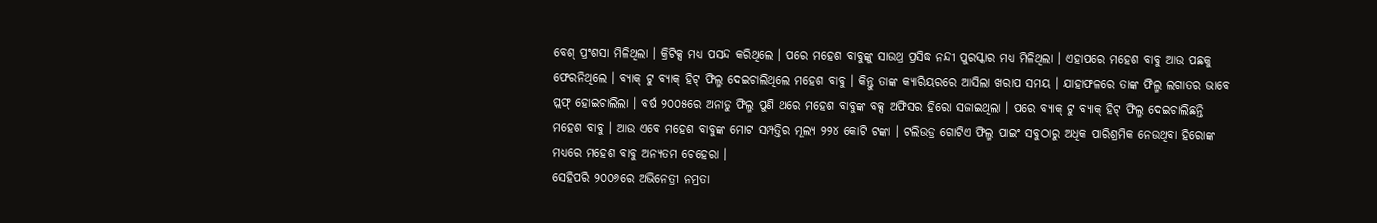ବେଶ୍ ପ୍ରଂଶସା ମିଳିଥିଲା । କ୍ରିଟିକ୍ସ ମଧ୍ୟ ପସନ୍ଦ କରିଥିଲେ । ପରେ ମହେଶ ବାବୁଙ୍କୁ ସାଉଥ୍ର ପ୍ରସିଦ୍ଧ ନନ୍ଦୀ ପୁରସ୍କାର ମଧ୍ୟ ମିଳିଥିଲା । ଏହାପରେ ମହେଶ ବାବୁ ଆଉ ପଛକୁ ଫେରନିଥିଲେ । ବ୍ୟାକ୍ ଟୁ ବ୍ୟାକ୍ ହିଟ୍ ଫିଲ୍ମ ଦେଇଚାଲିଥିଲେ ମହେଶ ବାବୁ । କିନ୍ତୁ ତାଙ୍କ କ୍ୟାରିୟରରେ ଆସିଲା ଖରାପ ସମୟ । ଯାହାଫଳରେ ତାଙ୍କ ଫିଲ୍ମ ଲଗାତର ଭାବେ ପ୍ଲଫ୍ ହୋଇଚାଲିଲା । ବର୍ଷ ୨୦୦୫ରେ ଅନାଡୁ ଫିଲ୍ମ ପୁଣି ଥରେ ମହେଶ ବାବୁଙ୍କ ବକ୍ସ ଅଫିସର ହିରୋ ସଜାଇଥିଲା । ପରେ ବ୍ୟାକ୍ ଟୁ ବ୍ୟାକ୍ ହିଟ୍ ଫିଲ୍ମ ଦେଇଚାଲିଛନ୍ତି ମହେଶ ବାବୁ । ଆଉ ଏବେ ମହେଶ ବାବୁଙ୍କ ମୋଟ ସମ୍ପତ୍ତିର ମୂଲ୍ୟ ୨୨୪ କୋଟି ଟଙ୍କା । ଟଲିଉଡ୍ର ଗୋଟିଏ ଫିଲ୍ମ ପାଇଂ ସବୁଠାରୁ ଅଧିକ ପାରିଶ୍ରମିକ ନେଉଥିବା ହିରୋଙ୍କ ମଧ୍ୟରେ ମହେଶ ବାବୁ ଅନ୍ୟତମ ଚେହେରା ।
ସେହିପରି ୨୦୦୬ରେ ଅଭିନେତ୍ରୀ ନମ୍ରତା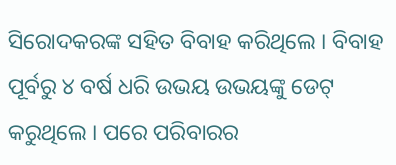ସିରୋଦକରଙ୍କ ସହିତ ବିବାହ କରିଥିଲେ । ବିବାହ ପୂର୍ବରୁ ୪ ବର୍ଷ ଧରି ଉଭୟ ଉଭୟଙ୍କୁ ଡେଟ୍ କରୁଥିଲେ । ପରେ ପରିବାରର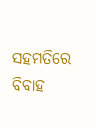ସହମତିରେ ବିବାହ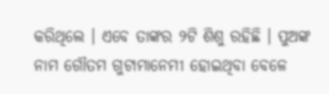କରିଥିଲେ । ଏବେ ତାଙ୍କର ୨ଟି ଶିଶୁ ରହିଛି । ପୁଅଙ୍କ ନାମ ଗୌତମ ଗୁଟାମାନେମୀ ହୋଇଥିବା ବେଳେ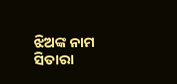ଝିଅଙ୍କ ନାମ ସିତାରା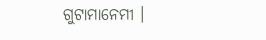ଗୁଟାମାନେମୀ ।